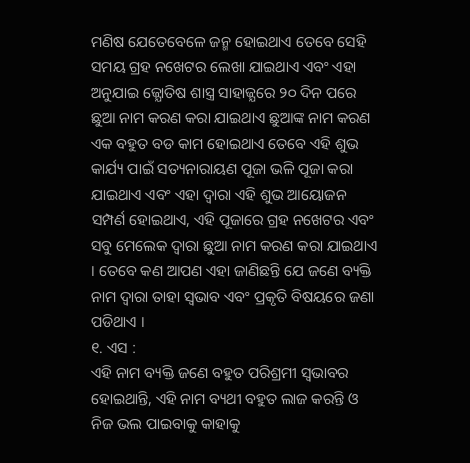ମଣିଷ ଯେତେବେଳେ ଜନ୍ମ ହୋଇଥାଏ ତେବେ ସେହି ସମୟ ଗ୍ରହ ନଖେଟର ଲେଖା ଯାଇଥାଏ ଏବଂ ଏହା ଅନୁଯାଇ ଜ୍ଯୋତିଷ ଶାସ୍ତ୍ର ସାହାଜ୍ଯରେ ୨୦ ଦିନ ପରେ ଛୁଆ ନାମ କରଣ କରା ଯାଇଥାଏ ଛୁଆଙ୍କ ନାମ କରଣ ଏକ ବହୁତ ବଡ କାମ ହୋଇଥାଏ ତେବେ ଏହି ଶୁଭ କାର୍ଯ୍ୟ ପାଇଁ ସତ୍ୟନାରାୟଣ ପୂଜା ଭଳି ପୂଜା କରା ଯାଇଥାଏ ଏବଂ ଏହା ଦ୍ଵାରା ଏହି ଶୁଭ ଆୟୋଜନ ସମ୍ପର୍ଣ ହୋଇଥାଏ, ଏହି ପୂଜାରେ ଗ୍ରହ ନଖେଟର ଏବଂ ସବୁ ମେଲେକ ଦ୍ଵାରା ଛୁଆ ନାମ କରଣ କରା ଯାଇଥାଏ । ତେବେ କଣ ଆପଣ ଏହା ଜାଣିଛନ୍ତି ଯେ ଜଣେ ବ୍ୟକ୍ତି ନାମ ଦ୍ଵାରା ତାହା ସ୍ଵଭାବ ଏବଂ ପ୍ରକୃତି ବିଷୟରେ ଜଣା ପଡିଥାଏ ।
୧. ଏସ :
ଏହି ନାମ ବ୍ୟକ୍ତି ଜଣେ ବହୁତ ପରିଶ୍ରମୀ ସ୍ଵଭାବର ହୋଇଥାନ୍ତି, ଏହି ନାମ ବ୍ୟଥୀ ବହୁତ ଲାଜ କରନ୍ତି ଓ ନିଜ ଭଲ ପାଇବାକୁ କାହାକୁ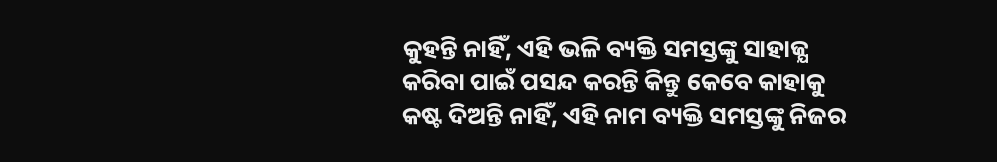କୁହନ୍ତି ନାହିଁ, ଏହି ଭଳି ବ୍ୟକ୍ତି ସମସ୍ତଙ୍କୁ ସାହାଜ୍ଯ କରିବା ପାଇଁ ପସନ୍ଦ କରନ୍ତି କିନ୍ତୁ କେବେ କାହାକୁ କଷ୍ଟ ଦିଅନ୍ତି ନାହିଁ, ଏହି ନାମ ବ୍ୟକ୍ତି ସମସ୍ତଙ୍କୁ ନିଜର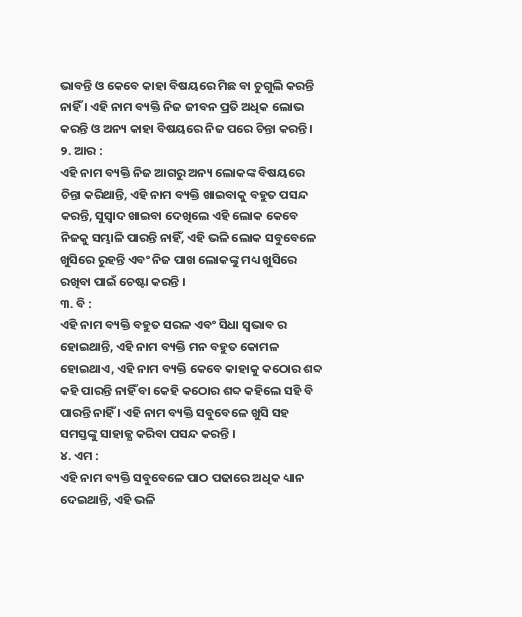ଭାବନ୍ତି ଓ କେବେ କାହା ବିଷୟରେ ମିଛ ବା ଚୁଗୁଲି କରନ୍ତି ନାହିଁ । ଏହି ନାମ ବ୍ୟକ୍ତି ନିଜ ଜୀବନ ପ୍ରତି ଅଧିକ ଲୋଭ କରନ୍ତି ଓ ଅନ୍ୟ କାହା ବିଷୟରେ ନିଜ ପରେ ଚିନ୍ତା କରନ୍ତି ।
୨. ଆର :
ଏହି ନାମ ବ୍ୟକ୍ତି ନିଜ ଆଗରୁ ଅନ୍ୟ ଲୋକଙ୍କ ବିଷୟରେ ଚିନ୍ତା କରିଥାନ୍ତି, ଏହି ନାମ ବ୍ୟକ୍ତି ଖାଇବାକୁ ବହୁତ ପସନ୍ଦ କରନ୍ତି, ସୁସ୍ଵାଦ ଖାଇବା ଦେଖିଲେ ଏହି ଲୋକ କେବେ ନିଜକୁ ସମ୍ଭାଳି ପାରନ୍ତି ନାହିଁ, ଏହି ଭଳି ଲୋକ ସବୁବେଳେ ଖୁସିରେ ରୁହନ୍ତି ଏବଂ ନିଜ ପାଖ ଲୋକଙ୍କୁ ମଧ୍ୟ ଖୁସିରେ ରଖିବା ପାଇଁ ଚେଷ୍ଟା କରନ୍ତି ।
୩. ବି :
ଏହି ନାମ ବ୍ୟକ୍ତି ବହୁତ ସରଳ ଏବଂ ସିଧା ସ୍ଵଭାବ ର ହୋଇଥାନ୍ତି, ଏହି ନାମ ବ୍ୟକ୍ତି ମନ ବହୁତ କୋମଳ ହୋଇଥାଏ, ଏହି ନାମ ବ୍ୟକ୍ତି କେବେ କାହାକୁ କଠୋର ଶବ୍ଦ କହି ପାରନ୍ତି ନାହିଁ ବା କେହି କଠୋର ଶବ୍ଦ କହିଲେ ସହି ବି ପାରନ୍ତି ନାହିଁ । ଏହି ନାମ ବ୍ୟକ୍ତି ସବୁବେଳେ ଖୁସି ସହ ସମସ୍ତଙ୍କୁ ସାହାଜ୍ଯ କରିବା ପସନ୍ଦ କରନ୍ତି ।
୪. ଏମ :
ଏହି ନାମ ବ୍ୟକ୍ତି ସବୁବେଳେ ପାଠ ପଢାରେ ଅଧିକ ଧ୍ୟାନ ଦେଇଥାନ୍ତି, ଏହି ଭଳି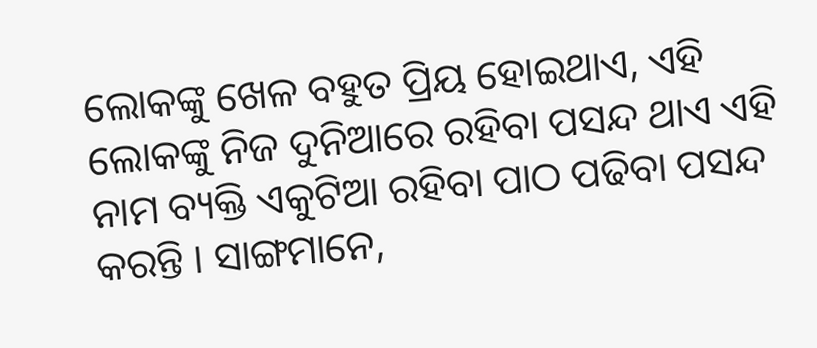ଲୋକଙ୍କୁ ଖେଳ ବହୁତ ପ୍ରିୟ ହୋଇଥାଏ, ଏହି ଲୋକଙ୍କୁ ନିଜ ଦୁନିଆରେ ରହିବା ପସନ୍ଦ ଥାଏ ଏହି ନାମ ବ୍ୟକ୍ତି ଏକୁଟିଆ ରହିବା ପାଠ ପଢିବା ପସନ୍ଦ କରନ୍ତି । ସାଙ୍ଗମାନେ,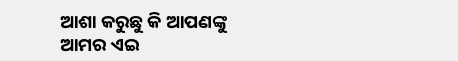ଆଶା କରୁଛୁ କି ଆପଣଙ୍କୁ ଆମର ଏଇ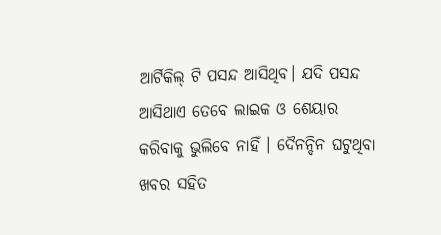ଆର୍ଟିକିଲ୍ ଟି ପସନ୍ଦ ଆସିଥିବ। ଯଦି ପସନ୍ଦ ଆସିଥାଏ ତେବେ ଲାଇକ ଓ ଶେୟାର କରିବାକୁ ଭୁଲିବେ ନାହିଁ । ଦୈନନ୍ଦିନ ଘଟୁଥିବା ଖବର ସହିତ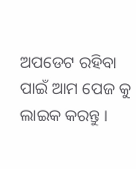ଅପଡେଟ ରହିବା ପାଇଁ ଆମ ପେଜ କୁ ଲାଇକ କରନ୍ତୁ ।